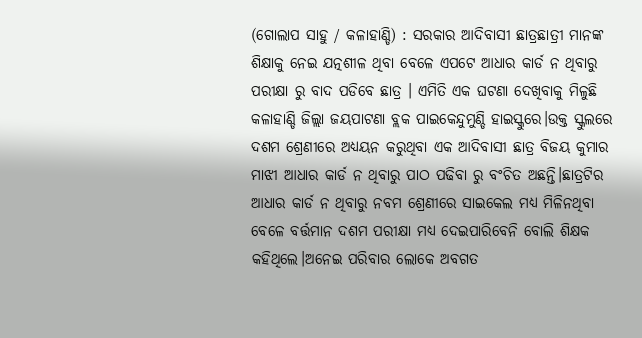(ଗୋଲାପ ସାହୁ / କଳାହାଣ୍ଡି) : ସରକାର ଆଦିବାସୀ ଛାତ୍ରଛାତ୍ରୀ ମାନଙ୍କ ଶିକ୍ଷାକୁ ନେଇ ଯତ୍ନଶୀଳ ଥିବା ବେଳେ ଏପଟେ ଆଧାର କାର୍ଡ ନ ଥିବାରୁ ପରୀକ୍ଷା ରୁ ବାଦ ପଡିବେ ଛାତ୍ର । ଏମିତି ଏକ ଘଟଣା ଦେଖିବାକୁ ମିଳୁଛି କଳାହାଣ୍ଡି ଜିଲ୍ଲା ଜୟପାଟଣା ବ୍ଲକ ପାଇକେନ୍ଦୁମୁଣ୍ଡି ହାଇସ୍କୁରେ।ଉକ୍ତ ସ୍କୁଲରେ ଦଶମ ଶ୍ରେଣୀରେ ଅଧ୍ୟୟନ କରୁଥିବା ଏକ ଆଦିବାସୀ ଛାତ୍ର ବିଜୟ କୁମାର ମାଝୀ ଆଧାର କାର୍ଡ ନ ଥିବାରୁ ପାଠ ପଢିବା ରୁ ବଂଚିତ ଅଛନ୍ତି।ଛାତ୍ରଟିର ଆଧାର କାର୍ଡ ନ ଥିବାରୁ ନବମ ଶ୍ରେଣୀରେ ସାଇକେଲ ମଧ୍ୟ ମିଳିନଥିବା ବେଳେ ବର୍ତ୍ତମାନ ଦଶମ ପରୀକ୍ଷା ମଧ୍ୟ ଦେଇପାରିବେନି ବୋଲି ଶିକ୍ଷକ କହିଥିଲେ।ଅନେଇ ପରିବାର ଲୋକେ ଅବଗତ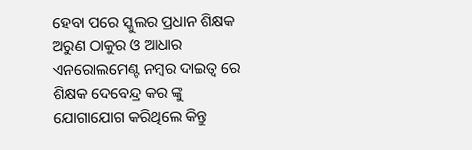ହେବା ପରେ ସ୍କୁଲର ପ୍ରଧାନ ଶିକ୍ଷକ ଅରୁଣ ଠାକୁର ଓ ଆଧାର ଏନରୋଲମେଣ୍ଟ ନମ୍ବର ଦାଇତ୍ଵ ରେ ଶିକ୍ଷକ ଦେବେନ୍ଦ୍ର କର ଙ୍କୁ ଯୋଗାଯୋଗ କରିଥିଲେ କିନ୍ତୁ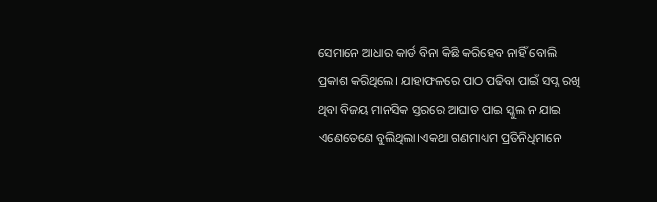ସେମାନେ ଆଧାର କାର୍ଡ ବିନା କିଛି କରିହେବ ନାହିଁ ବୋଲି ପ୍ରକାଶ କରିଥିଲେ। ଯାହାଫଳରେ ପାଠ ପଢିବା ପାଇଁ ସପ୍ନ ରଖି ଥିବା ବିଜୟ ମାନସିକ ସ୍ତରରେ ଆଘାତ ପାଇ ସ୍କୁଲ ନ ଯାଇ ଏଣେତେଣେ ବୁଲିଥିଲା।ଏକଥା ଗଣମାଧ୍ୟମ ପ୍ରତିନିଧିମାନେ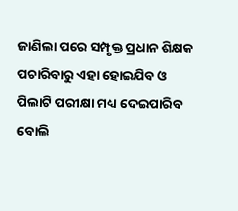ଜାଣିଲା ପରେ ସମ୍ପୃକ୍ତ ପ୍ରଧାନ ଶିକ୍ଷକ ପଚାରିବାରୁ ଏହା ହୋଇଯିବ ଓ ପିଲାଟି ପରୀକ୍ଷା ମଧ୍ୟ ଦେଇପାରିବ ବୋଲି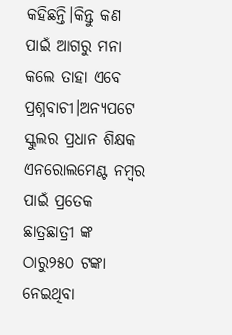କହିଛନ୍ତି।କିନ୍ତୁ କଣ ପାଇଁ ଆଗରୁ ମନା କଲେ ତାହା ଏବେ ପ୍ରଶ୍ନବାଚୀ।ଅନ୍ୟପଟେ ସ୍କୁଲର ପ୍ରଧାନ ଶିକ୍ଷକ ଏନରୋଲମେଣ୍ଟ ନମ୍ବର ପାଇଁ ପ୍ରତେକ ଛାତ୍ରଛାତ୍ରୀ ଙ୍କ ଠାରୁ୨୫୦ ଟଙ୍କା ନେଇଥିବା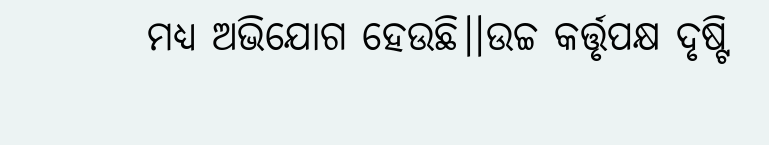ମଧ୍ୟ ଅଭିଯୋଗ ହେଉଛି।।ଉଚ୍ଚ କର୍ତ୍ତୃପକ୍ଷ ଦୃଷ୍ଟି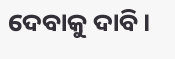ଦେବାକୁ ଦାବି।